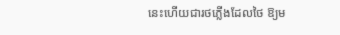នេះហើយជារថភ្លើងដែលថៃ ឱ្យម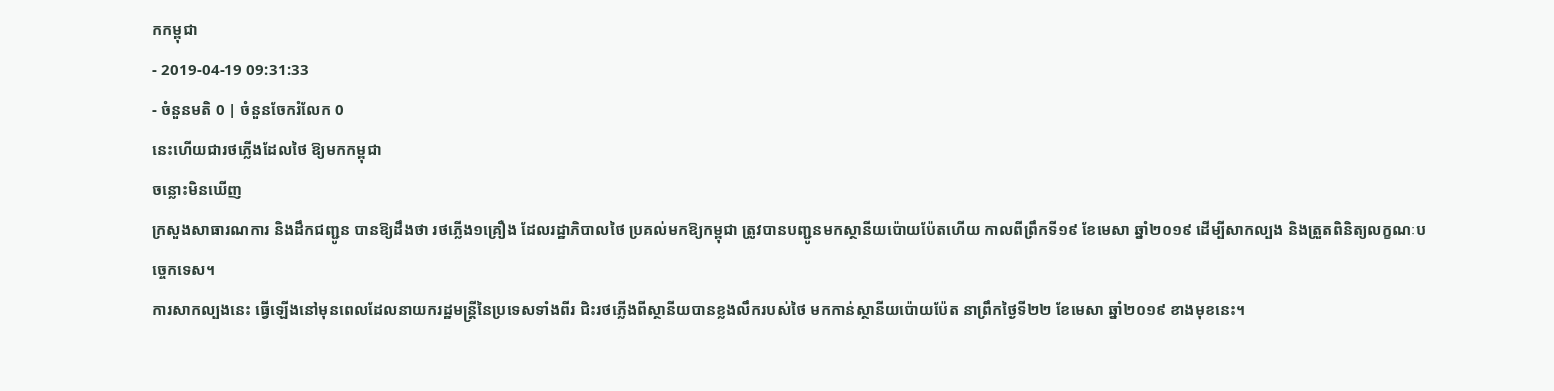កកម្ពុជា
- 2019-04-19 09:31:33
- ចំនួនមតិ 0 | ចំនួនចែករំលែក 0
នេះហើយជារថភ្លើងដែលថៃ ឱ្យមកកម្ពុជា
ចន្លោះមិនឃើញ
ក្រសួងសាធារណការ និងដឹកជញ្ជូន បានឱ្យដឹងថា រថភ្លើង១គ្រឿង ដែលរដ្ឋាភិបាលថៃ ប្រគល់មកឱ្យកម្ពុជា ត្រូវបានបញ្ជូនមកស្ថានីយប៉ោយប៉ែតហើយ កាលពីព្រឹកទី១៩ ខែមេសា ឆ្នាំ២០១៩ ដើម្បីសាកល្បង និងត្រួតពិនិត្យលក្ខណៈបច្ចេកទេស។
ការសាកល្បងនេះ ធ្វើឡើងនៅមុនពេលដែលនាយករដ្ឋមន្ត្រីនៃប្រទេសទាំងពីរ ជិះរថភ្លើងពីស្ថានីយបានខ្លងលឹករបស់ថៃ មកកាន់ស្ថានីយប៉ោយប៉ែត នាព្រឹកថ្ងៃទី២២ ខែមេសា ឆ្នាំ២០១៩ ខាងមុខនេះ។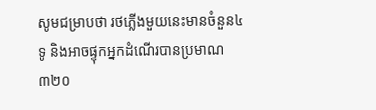សូមជម្រាបថា រថភ្លើងមួយនេះមានចំនួន៤ទូ និងអាចផ្ទុកអ្នកដំណើរបានប្រមាណ ៣២០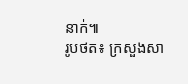នាក់៕
រូបថត៖ ក្រសួងសា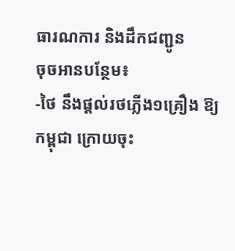ធារណការ និងដឹកជញ្ជូន
ចុចអានបន្ថែម៖
-ថៃ នឹងផ្តល់រថភ្លើង១គ្រឿង ឱ្យកម្ពុជា ក្រោយចុះ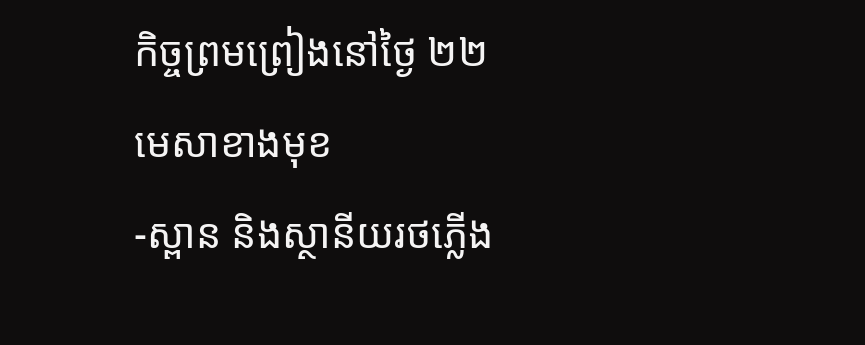កិច្ចព្រមព្រៀងនៅថ្ងៃ ២២មេសាខាងមុខ
-ស្ពាន និងស្ថានីយរថភ្លើង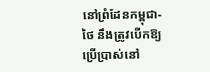នៅព្រំដែនកម្ពុជា-ថៃ នឹងត្រូវបើកឱ្យប្រើប្រាស់នៅ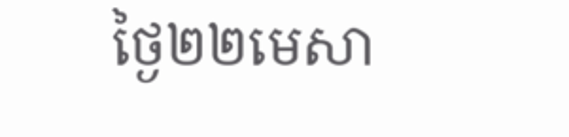ថ្ងៃ២២មេសា